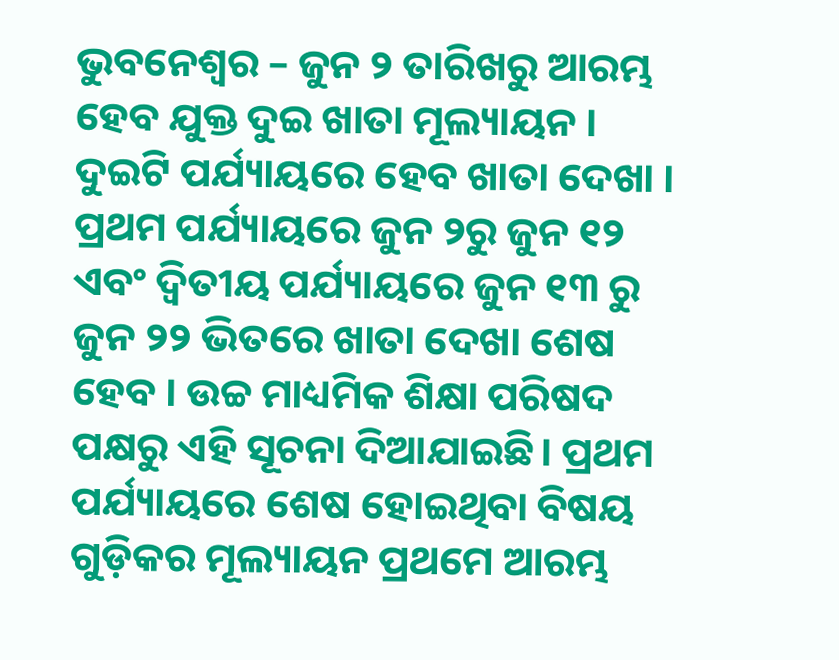ଭୁବନେଶ୍ବର – ଜୁନ ୨ ତାରିଖରୁ ଆରମ୍ଭ ହେବ ଯୁକ୍ତ ଦୁଇ ଖାତା ମୂଲ୍ୟାୟନ । ଦୁଇଟି ପର୍ଯ୍ୟାୟରେ ହେବ ଖାତା ଦେଖା । ପ୍ରଥମ ପର୍ଯ୍ୟାୟରେ ଜୁନ ୨ରୁ ଜୁନ ୧୨ ଏବଂ ଦ୍ବିତୀୟ ପର୍ଯ୍ୟାୟରେ ଜୁନ ୧୩ ରୁ ଜୁନ ୨୨ ଭିତରେ ଖାତା ଦେଖା ଶେଷ ହେବ । ଉଚ୍ଚ ମାଧ୍ୟମିକ ଶିକ୍ଷା ପରିଷଦ ପକ୍ଷରୁ ଏହି ସୂଚନା ଦିଆଯାଇଛି। ପ୍ରଥମ ପର୍ଯ୍ୟାୟରେ ଶେଷ ହୋଇଥିବା ବିଷୟ ଗୁଡ଼ିକର ମୂଲ୍ୟାୟନ ପ୍ରଥମେ ଆରମ୍ଭ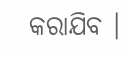କରାଯିବ ।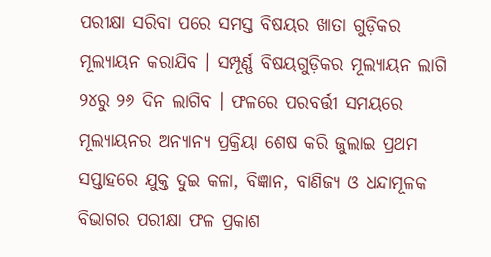ପରୀକ୍ଷା ସରିବା ପରେ ସମସ୍ତ ବିଷୟର ଖାତା ଗୁଡ଼ିକର ମୂଲ୍ୟାୟନ କରାଯିବ । ସମ୍ପୂର୍ଣ୍ଣ ବିଷୟଗୁଡ଼ିକର ମୂଲ୍ୟାୟନ ଲାଗି ୨୪ରୁ ୨୬ ଦିନ ଲାଗିବ । ଫଳରେ ପରବର୍ତ୍ତୀ ସମୟରେ ମୂଲ୍ୟାୟନର ଅନ୍ୟାନ୍ୟ ପ୍ରକ୍ରିୟା ଶେଷ କରି ଜୁଲାଇ ପ୍ରଥମ ସପ୍ତାହରେ ଯୁକ୍ତ ଦୁଇ କଳା, ବିଜ୍ଞାନ, ବାଣିଜ୍ୟ ଓ ଧନ୍ଦାମୂଳକ ବିଭାଗର ପରୀକ୍ଷା ଫଳ ପ୍ରକାଶ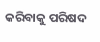କରିବାକୁ ପରିଷଦ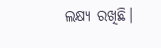ଲକ୍ଷ୍ୟ ରଖିଛି।